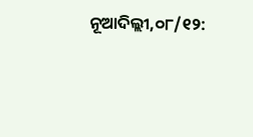ନୂଆଦିଲ୍ଲୀ,୦୮/୧୨: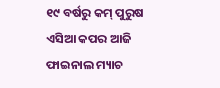୧୯ ବର୍ଷରୁ କମ୍ ପୁରୁଷ ଏସିଆ କପର ଆଜି ଫାଇନାଲ ମ୍ୟାଚ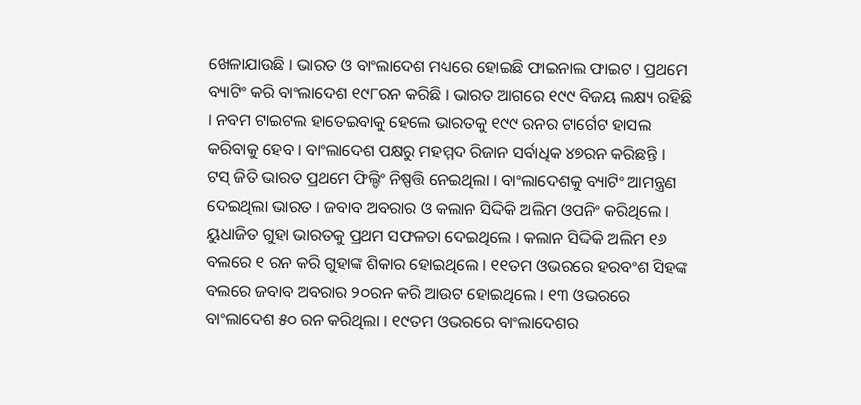ଖେଳାଯାଉଛି । ଭାରତ ଓ ବାଂଲାଦେଶ ମଧ୍ୟରେ ହୋଇଛି ଫାଇନାଲ ଫାଇଟ । ପ୍ରଥମେ ବ୍ୟାଟିଂ କରି ବାଂଲାଦେଶ ୧୯୮ରନ କରିଛି । ଭାରତ ଆଗରେ ୧୯୯ ବିଜୟ ଲକ୍ଷ୍ୟ ରହିଛି । ନବମ ଟାଇଟଲ ହାତେଇବାକୁ ହେଲେ ଭାରତକୁ ୧୯୯ ରନର ଟାର୍ଗେଟ ହାସଲ କରିବାକୁ ହେବ । ବାଂଲାଦେଶ ପକ୍ଷରୁ ମହମ୍ମଦ ରିଜାନ ସର୍ବାଧିକ ୪୭ରନ କରିଛନ୍ତି ।
ଟସ୍ ଜିତି ଭାରତ ପ୍ରଥମେ ଫିଲ୍ଡିଂ ନିଷ୍ପତ୍ତି ନେଇଥିଲା । ବାଂଲାଦେଶକୁ ବ୍ୟାଟିଂ ଆମନ୍ତ୍ରଣ ଦେଇଥିଲା ଭାରତ । ଜବାବ ଅବରାର ଓ କଲାନ ସିଦ୍ଦିକି ଅଲିମ ଓପନିଂ କରିଥିଲେ । ୟୁଧାଜିତ ଗୁହା ଭାରତକୁ ପ୍ରଥମ ସଫଳତା ଦେଇଥିଲେ । କଲାନ ସିଦ୍ଦିକି ଅଲିମ ୧୬ ବଲରେ ୧ ରନ କରି ଗୁହାଙ୍କ ଶିକାର ହୋଇଥିଲେ । ୧୧ତମ ଓଭରରେ ହରବଂଶ ସିହଙ୍କ ବଲରେ ଜବାବ ଅବରାର ୨୦ରନ କରି ଆଉଟ ହୋଇଥିଲେ । ୧୩ ଓଭରରେ ବାଂଲାଦେଶ ୫୦ ରନ କରିଥିଲା । ୧୯ତମ ଓଭରରେ ବାଂଲାଦେଶର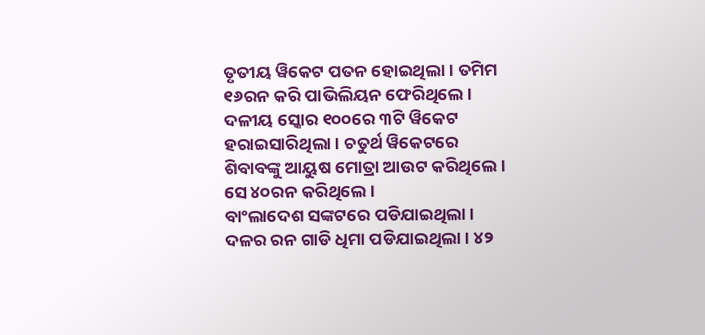ତୃତୀୟ ୱିକେଟ ପତନ ହୋଇଥିଲା । ତମିମ ୧୬ରନ କରି ପାଭିଲିୟନ ଫେରିଥିଲେ । ଦଳୀୟ ସ୍କୋର ୧୦୦ରେ ୩ଟି ୱିକେଟ ହରାଇସାରିଥିଲା । ଚତୁର୍ଥ ୱିକେଟରେ ଶିବାବଙ୍କୁ ଆୟୁଷ ମୋତ୍ରା ଆଉଟ କରିଥିଲେ । ସେ ୪୦ରନ କରିଥିଲେ ।
ବାଂଲାଦେଶ ସଙ୍କଟରେ ପଡିଯାଇଥିଲା । ଦଳର ରନ ଗାଡି ଧିମା ପଡିଯାଇଥିଲା । ୪୨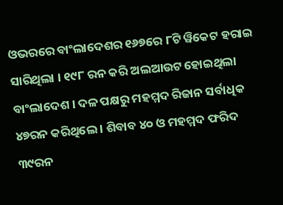ଓଭରରେ ବାଂଲାଦେଶର ୧୬୭ରେ ୮ଟି ୱିକେଟ ହରାଇ ସାରିଥିଲା । ୧୯୮ ରନ କରି ଅଲଆଉଟ ହୋଇଥିଲା ବାଂଲାଦେଶ । ଦଳ ପକ୍ଷରୁ ମହମ୍ମଦ ରିଜାନ ସର୍ବାଧିକ ୪୭ରନ କରିଥିଲେ । ଶିବାବ ୪୦ ଓ ମହମ୍ମଦ ଫରିଦ ୩୯ରନ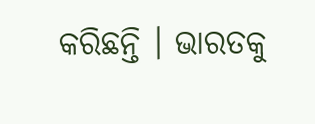କରିଛନ୍ତି । ଭାରତକୁ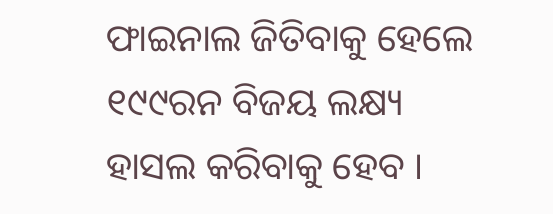ଫାଇନାଲ ଜିତିବାକୁ ହେଲେ ୧୯୯ରନ ବିଜୟ ଲକ୍ଷ୍ୟ ହାସଲ କରିବାକୁ ହେବ ।